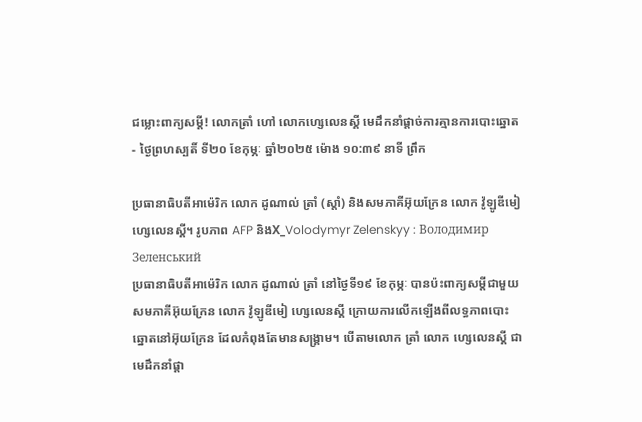ជម្លោះពាក្យសម្តី! លោកត្រាំ ហៅ លោកហ្សេលេនស្គី មេដឹកនាំផ្តាច់ការគ្មានការបោះឆ្នោត
- ថ្ងៃព្រហស្បតិ៍ ទី២០ ខែកុម្ភៈ ឆ្នាំ២០២៥ ម៉ោង ១០:៣៩ នាទី ព្រឹក

ប្រធានាធិបតីអាម៉េរិក លោក ដូណាល់ ត្រាំ (ស្តាំ) និងសមភាគីអ៊ុយក្រែន លោក វ៉ូឡូឌីមៀ ហ្សេលេនស្គី។ រូបភាព AFP និងX_Volodymyr Zelenskyy : Володимир Зеленський
ប្រធានាធិបតីអាម៉េរិក លោក ដូណាល់ ត្រាំ នៅថ្ងៃទី១៩ ខែកុម្ភៈ បានប៉ះពាក្យសម្តីជាមួយសមភាគីអ៊ុយក្រែន លោក វ៉ូឡូឌីមៀ ហ្សេលេនស្គី ក្រោយការលើកឡើងពីលទ្ធភាពបោះឆ្នោតនៅអ៊ុយក្រែន ដែលកំពុងតែមានសង្រ្គាម។ បើតាមលោក ត្រាំ លោក ហ្សេលេនស្គី ជាមេដឹកនាំផ្តា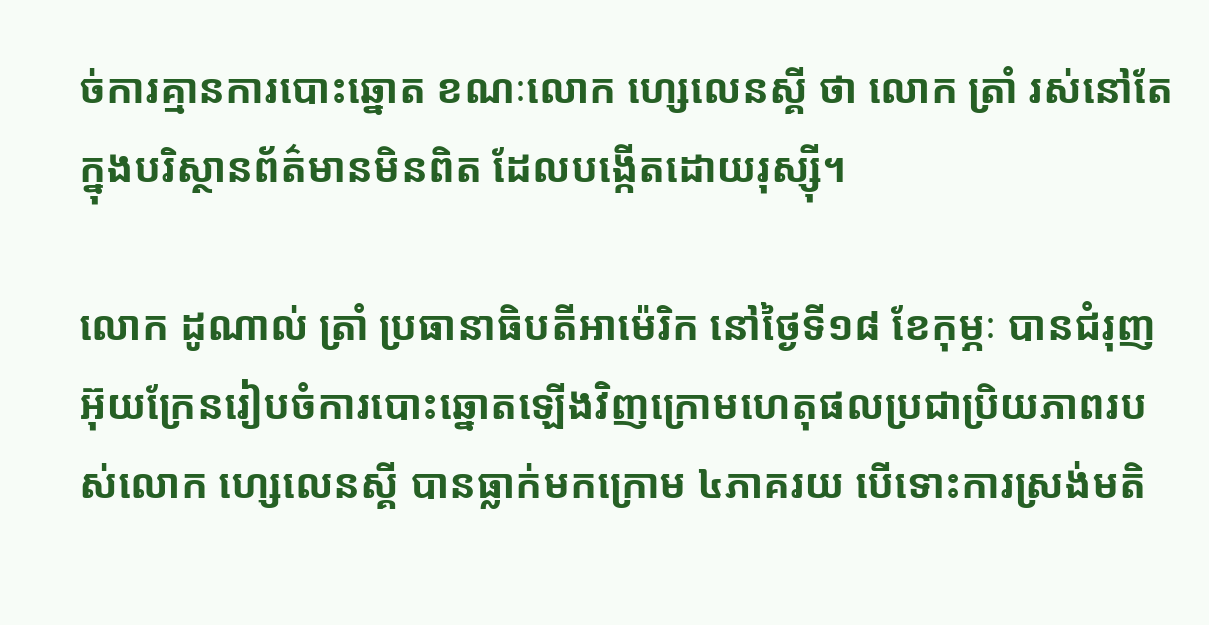ច់ការគ្មានការបោះឆ្នោត ខណៈលោក ហ្សេលេនស្គី ថា លោក ត្រាំ រស់នៅតែក្នុងបរិស្ថានព័ត៌មានមិនពិត ដែលបង្កើតដោយរុស្ស៊ី។

លោក ដូណាល់ ត្រាំ ប្រធានាធិបតីអាម៉េរិក នៅថ្ងៃទី១៨ ខែកុម្ភៈ បានជំរុញអ៊ុយក្រែនរៀបចំការបោះឆ្នោតឡើងវិញក្រោមហេតុផលប្រជាប្រិយភាពរបស់លោក ហ្សេលេនស្គី បានធ្លាក់មកក្រោម ៤ភាគរយ បើទោះការស្រង់មតិ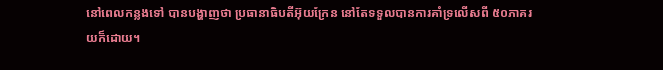នៅពេលកន្លងទៅ បានបង្ហាញថា ប្រធានាធិបតីអ៊ុយក្រែន នៅតែទទួលបានការគាំទ្រលើសពី ៥០ភាគរយក៏ដោយ។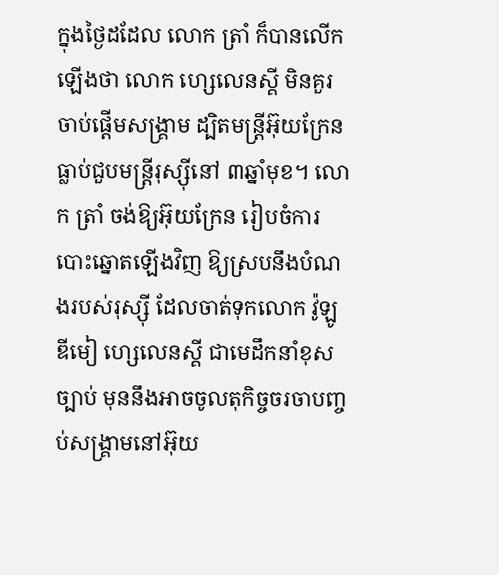ក្នុងថ្ងៃដដែល លោក ត្រាំ ក៏បានលើកឡើងថា លោក ហ្សេលេនស្គី មិនគួរចាប់ផ្តើមសង្រ្គាម ដ្បិតមន្រ្តីអ៊ុយក្រែន ធ្លាប់ជួបមន្រ្តីរុស្ស៊ីនៅ ៣ឆ្នាំមុខ។ លោក ត្រាំ ចង់ឱ្យអ៊ុយក្រែន រៀបចំការបោះឆ្នោតឡើងវិញ ឱ្យស្របនឹងបំណងរបស់រុស្ស៊ី ដែលចាត់ទុកលោក វ៉ូឡូឌីមៀ ហ្សេលេនស្គី ជាមេដឹកនាំខុសច្បាប់ មុននឹងអាចចូលតុកិច្ចចរចាបញ្ចប់សង្រ្គាមនៅអ៊ុយ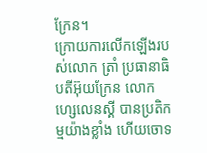ក្រែន។
ក្រោយការលើកឡើងរបស់លោក ត្រាំ ប្រធានាធិបតីអ៊ុយក្រែន លោក ហ្សេលេនស្គី បានប្រតិកម្មយ៉ាងខ្លាំង ហើយចោទ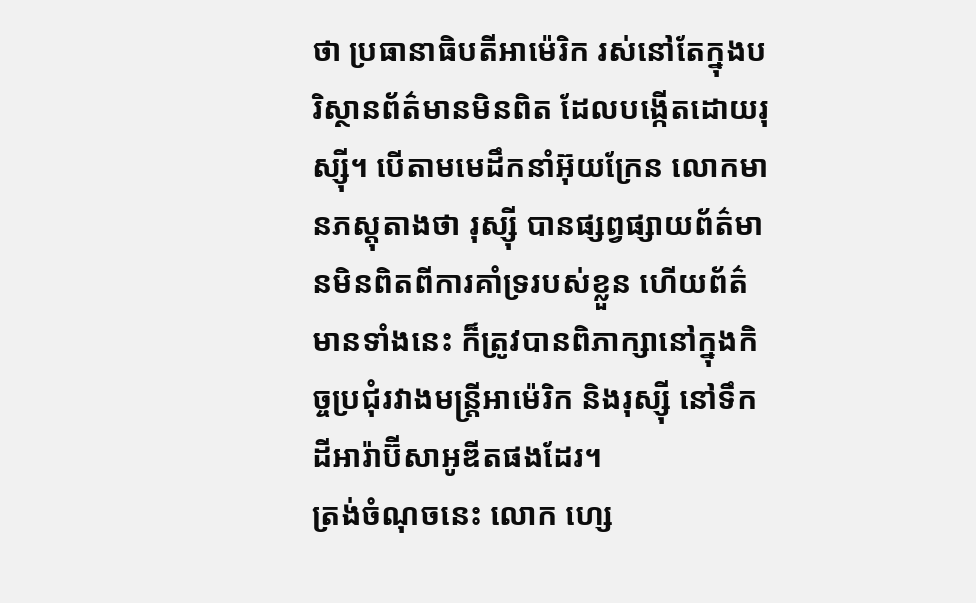ថា ប្រធានាធិបតីអាម៉េរិក រស់នៅតែក្នុងបរិស្ថានព័ត៌មានមិនពិត ដែលបង្កើតដោយរុស្ស៊ី។ បើតាមមេដឹកនាំអ៊ុយក្រែន លោកមានភស្តុតាងថា រុស្ស៊ី បានផ្សព្វផ្សាយព័ត៌មានមិនពិតពីការគាំទ្ររបស់ខ្លួន ហើយព័ត៌មានទាំងនេះ ក៏ត្រូវបានពិភាក្សានៅក្នុងកិច្ចប្រជុំរវាងមន្រ្តីអាម៉េរិក និងរុស្ស៊ី នៅទឹកដីអារ៉ាប៊ីសាអូឌីតផងដែរ។
ត្រង់ចំណុចនេះ លោក ហ្សេ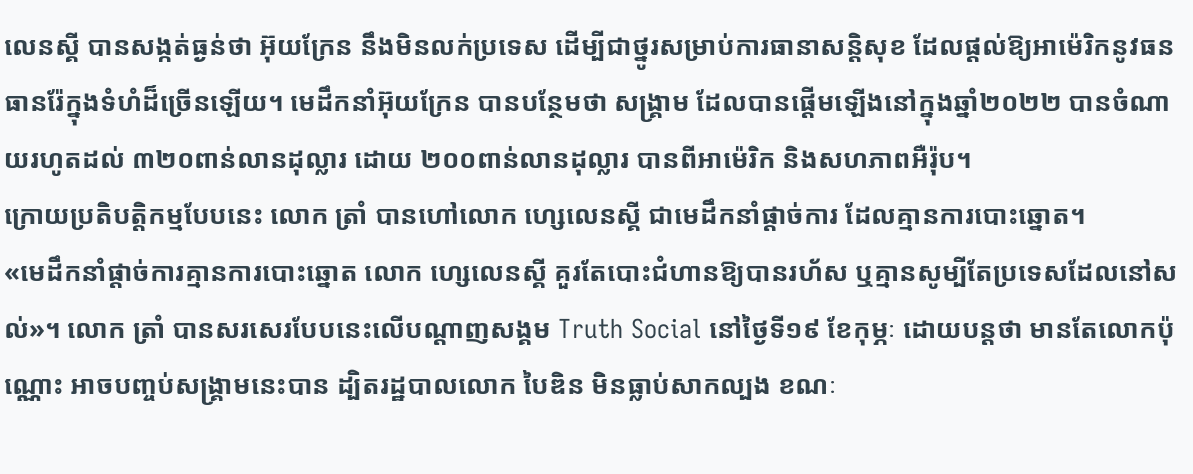លេនស្គី បានសង្កត់ធ្ងន់ថា អ៊ុយក្រែន នឹងមិនលក់ប្រទេស ដើម្បីជាថ្នូរសម្រាប់ការធានាសន្តិសុខ ដែលផ្តល់ឱ្យអាម៉េរិកនូវធនធានរ៉ែក្នុងទំហំដ៏ច្រើនឡើយ។ មេដឹកនាំអ៊ុយក្រែន បានបន្ថែមថា សង្រ្គាម ដែលបានផ្តើមឡើងនៅក្នុងឆ្នាំ២០២២ បានចំណាយរហូតដល់ ៣២០ពាន់លានដុល្លារ ដោយ ២០០ពាន់លានដុល្លារ បានពីអាម៉េរិក និងសហភាពអឺរ៉ុប។
ក្រោយប្រតិបត្តិកម្មបែបនេះ លោក ត្រាំ បានហៅលោក ហ្សេលេនស្គី ជាមេដឹកនាំផ្តាច់ការ ដែលគ្មានការបោះឆ្នោត។
«មេដឹកនាំផ្តាច់ការគ្មានការបោះឆ្នោត លោក ហ្សេលេនស្គី គួរតែបោះជំហានឱ្យបានរហ័ស ឬគ្មានសូម្បីតែប្រទេសដែលនៅសល់»។ លោក ត្រាំ បានសរសេរបែបនេះលើបណ្តាញសង្គម Truth Social នៅថ្ងៃទី១៩ ខែកុម្ភៈ ដោយបន្តថា មានតែលោកប៉ុណ្ណោះ អាចបញ្ចប់សង្រ្គាមនេះបាន ដ្បិតរដ្ឋបាលលោក បៃឌិន មិនធ្លាប់សាកល្បង ខណៈ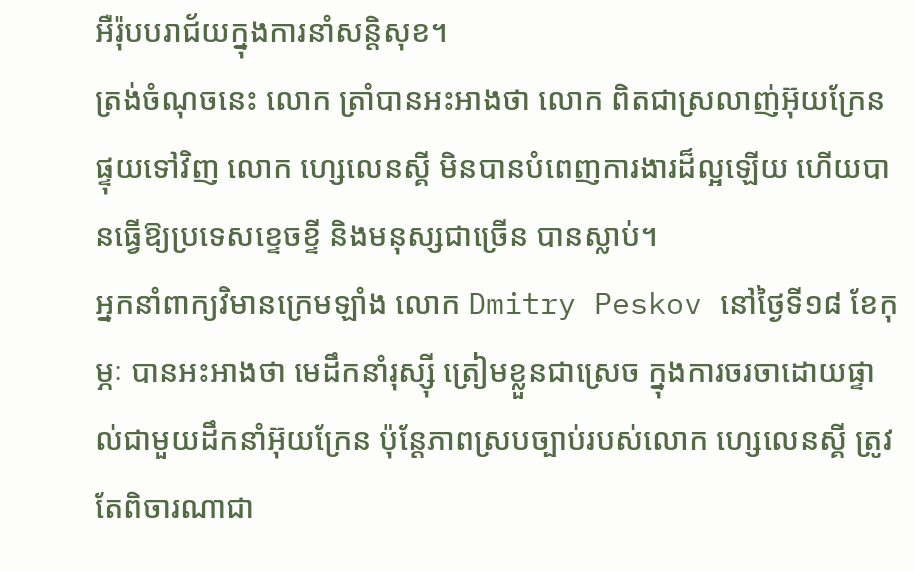អឺរ៉ុបបរាជ័យក្នុងការនាំសន្តិសុខ។
ត្រង់ចំណុចនេះ លោក ត្រាំបានអះអាងថា លោក ពិតជាស្រលាញ់អ៊ុយក្រែន ផ្ទុយទៅវិញ លោក ហ្សេលេនស្គី មិនបានបំពេញការងារដ៏ល្អឡើយ ហើយបានធ្វើឱ្យប្រទេសខ្ទេចខ្ទី និងមនុស្សជាច្រើន បានស្លាប់។
អ្នកនាំពាក្យវិមានក្រេមឡាំង លោក Dmitry Peskov នៅថ្ងៃទី១៨ ខែកុម្ភៈ បានអះអាងថា មេដឹកនាំរុស្ស៊ី ត្រៀមខ្លួនជាស្រេច ក្នុងការចរចាដោយផ្ទាល់ជាមួយដឹកនាំអ៊ុយក្រែន ប៉ុន្តែភាពស្របច្បាប់របស់លោក ហ្សេលេនស្គី ត្រូវតែពិចារណាជា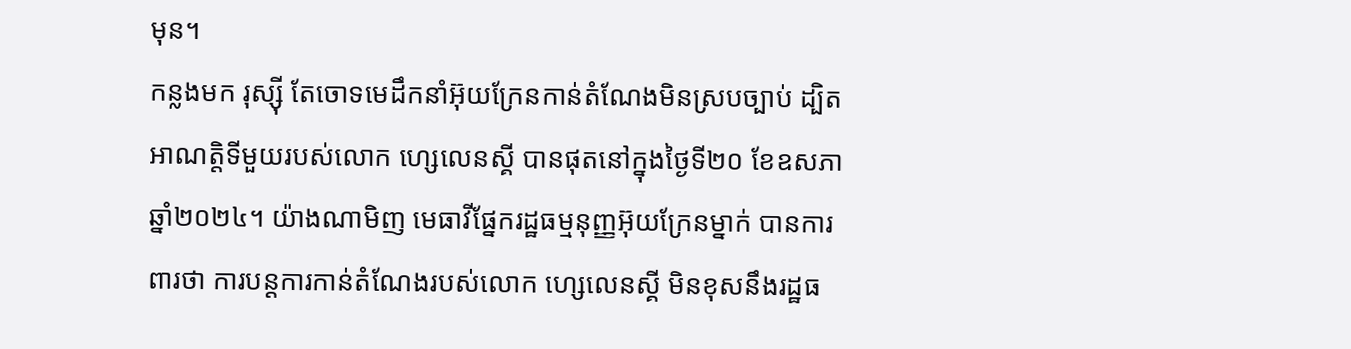មុន។
កន្លងមក រុស្ស៊ី តែចោទមេដឹកនាំអ៊ុយក្រែនកាន់តំណែងមិនស្របច្បាប់ ដ្បិតអាណត្តិទីមួយរបស់លោក ហ្សេលេនស្គី បានផុតនៅក្នុងថ្ងៃទី២០ ខែឧសភា ឆ្នាំ២០២៤។ យ៉ាងណាមិញ មេធាវីផ្នែករដ្ឋធម្មនុញ្ញអ៊ុយក្រែនម្នាក់ បានការពារថា ការបន្តការកាន់តំណែងរបស់លោក ហ្សេលេនស្គី មិនខុសនឹងរដ្ឋធ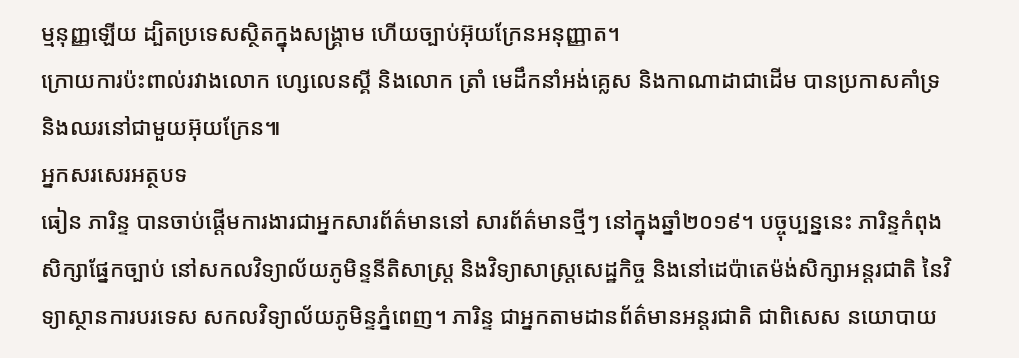ម្មនុញ្ញឡើយ ដ្បិតប្រទេសស្ថិតក្នុងសង្រ្គាម ហើយច្បាប់អ៊ុយក្រែនអនុញ្ញាត។
ក្រោយការប៉ះពាល់រវាងលោក ហ្សេលេនស្គី និងលោក ត្រាំ មេដឹកនាំអង់គ្លេស និងកាណាដាជាដើម បានប្រកាសគាំទ្រ និងឈរនៅជាមួយអ៊ុយក្រែន៕
អ្នកសរសេរអត្ថបទ
ធៀន ភារិន្ទ បានចាប់ផ្តើមការងារជាអ្នកសារព័ត៌មាននៅ សារព័ត៌មានថ្មីៗ នៅក្នុងឆ្នាំ២០១៩។ បច្ចុប្បន្ននេះ ភារិន្ទកំពុងសិក្សាផ្នែកច្បាប់ នៅសកលវិទ្យាល័យភូមិន្ទនីតិសាស្ត្រ និងវិទ្យាសាស្ត្រសេដ្ឋកិច្ច និងនៅដេប៉ាតេម៉ង់សិក្សាអន្តរជាតិ នៃវិទ្យាស្ថានការបរទេស សកលវិទ្យាល័យភូមិន្ទភ្នំពេញ។ ភារិន្ទ ជាអ្នកតាមដានព័ត៌មានអន្តរជាតិ ជាពិសេស នយោបាយ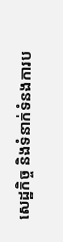សេដ្ឋកិច្ច និងទំនាក់ទំនងការប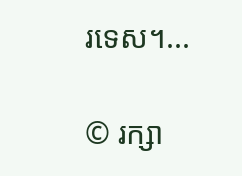រទេស។...

© រក្សា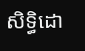សិទ្ធិដោ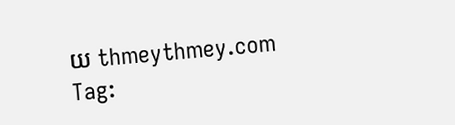យ thmeythmey.com
Tag: